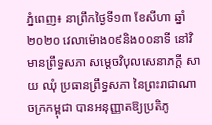ភ្នំពេញ៖ នាព្រឹកថ្ងៃទី១៣ ខែសីហា ឆ្នាំ២០២០ វេលាម៉ោង០៩និង០០នាទី នៅវិមានព្រឹទ្ធសភា សម្តេចវិបុលសេនាភក្តី សាយ ឈុំ ប្រធានព្រឹទ្ធសភា នៃព្រះរាជាណាចក្រកម្ពុជា បានអនុញ្ញាតឱ្យប្រតិភូ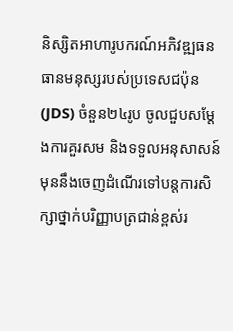និស្សិតអាហារូបករណ៍អភិវឌ្ឍធនធានមនុស្សរបស់ប្រទេសជប៉ុន (JDS) ចំនួន២៤រូប ចូលជួបសម្តែងការគួរសម និងទទួលអនុសាសន៍ មុននឹងចេញដំណើរទៅបន្តការសិក្សាថ្នាក់បរិញ្ញាបត្រជាន់ខ្ពស់រ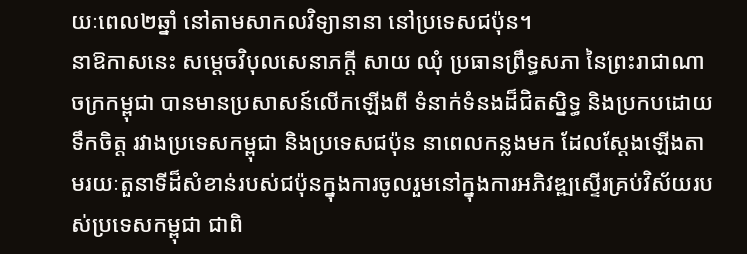យៈពេល២ឆ្នាំ នៅតាមសាកលវិទ្យានានា នៅប្រទេសជប៉ុន។
នាឱកាសនេះ សម្តេចវិបុលសេនាភក្តី សាយ ឈុំ ប្រធានព្រឹទ្ធសភា នៃព្រះរាជាណាចក្រកម្ពុជា បានមានប្រសាសន៍លើកឡើងពី ទំនាក់ទំនងដ៏ជិតស្និទ្ធ និងប្រកបដោយទឹកចិត្ត រវាងប្រទេសកម្ពុជា និងប្រទេសជប៉ុន នាពេលកន្លងមក ដែលស្តែងឡើងតាមរយៈតួនាទីដ៏សំខាន់របស់ជប៉ុនក្នុងការចូលរួមនៅក្នុងការអភិវឌ្ឍស្ទើរគ្រប់វិស័យរបស់ប្រទេសកម្ពុជា ជាពិ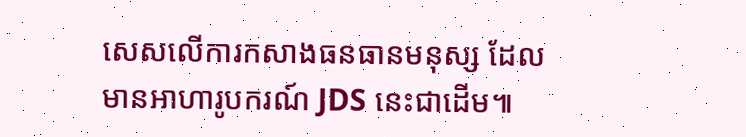សេសលើការកសាងធនធានមនុស្ស ដែលមានអាហារូបករណ៍ JDS នេះជាដើម៕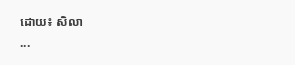ដោយ៖ សិលា
...